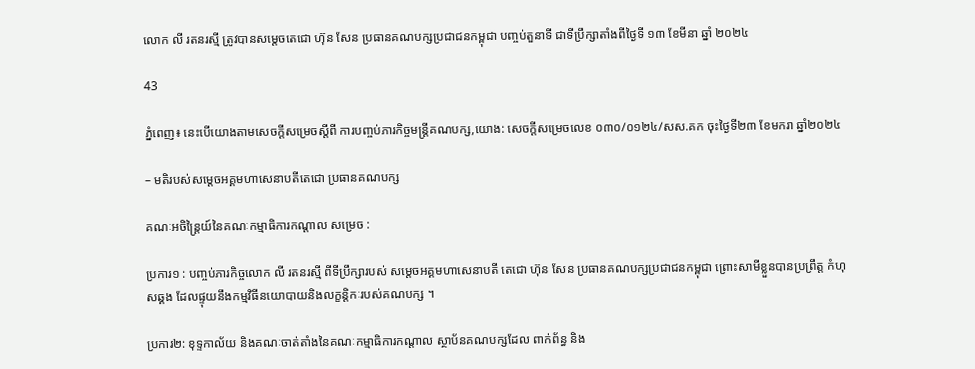លោក លី រតនរស្មី ត្រូវបានសម្តេចតេជោ ហ៊ុន សែន ប្រធានគណបក្សប្រជាជនកម្ពុជា បញ្ចប់តួនាទី ជាទីប្រឹក្សាតាំងពីថ្ងៃទី ១៣ ខែមីនា ឆ្នាំ ២០២៤

43

ភ្នំពេញ៖ នេះបើយោងតាមសេចក្តីសម្រេចស្តីពី ការបញ្ចប់ភារកិច្ចមន្ត្រីគណបក្ស,យោង: សេចក្តីសម្រេចលេខ ០៣០/០១២៤/សស.គក ចុះថ្ងៃទី២៣ ខែមករា ឆ្នាំ២០២៤

– មតិរបស់សម្តេចអគ្គមហាសេនាបតីតេជោ ប្រធានគណបក្ស

គណៈអចិន្ត្រៃយ៍នៃគណៈកម្មាធិការកណ្តាល សម្រេច :

ប្រការ១ : បញ្ចប់ភារកិច្ចលោក លី រតនរស្មី ពីទីប្រឹក្សារបស់ សម្តេចអគ្គមហាសេនាបតី តេជោ ហ៊ុន សែន ប្រធានគណបក្សប្រជាជនកម្ពុជា ព្រោះសាមីខ្លួនបានប្រព្រឹត្ត កំហុសឆ្គង ដែលផ្ទុយនឹងកម្មវិធីនយោបាយនិងលក្ខន្តិកៈរបស់គណបក្ស ។

ប្រការ២: ខុទ្ទកាល័យ និងគណៈចាត់តាំងនៃគណៈកម្មាធិការកណ្តាល ស្ថាប័នគណបក្សដែល ពាក់ព័ន្ធ និង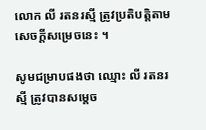លោក លី រតនរស្មី ត្រូវប្រតិបត្តិតាមសេចក្តីសម្រេចនេះ ។

សូមជម្រាបផងថា ឈ្មោះ លី រតនរស្មី ត្រូវបានសម្តេច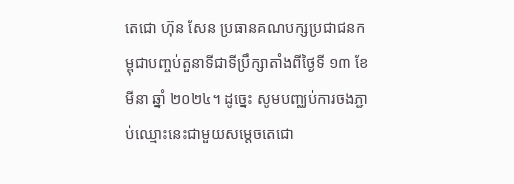តេជោ ហ៊ុន សែន ប្រធានគណបក្សប្រជាជនកម្ពុជាបញ្ចប់តួនាទីជាទីប្រឹក្សាតាំងពីថ្ងៃទី ១៣ ខែមីនា ឆ្នាំ ២០២៤។ ដូច្នេះ សូមបញ្ឈប់ការចងភ្ជាប់ឈ្មោះនេះជាមួយសម្តេចតេជោ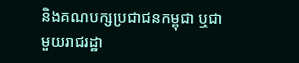និងគណបក្សប្រជាជនកម្ពុជា ឬជាមួយរាជរដ្ឋា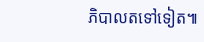ភិបាលតទៅទៀត៕